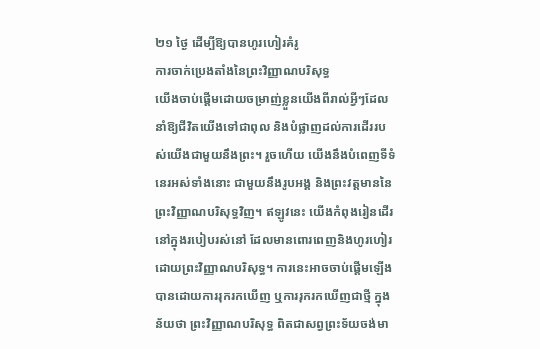២១ ថ្ងៃ ដើម្បីឱ្យបានហូរហៀរគំរូ
ការចាក់ប្រេងតាំងនៃព្រះវិញ្ញាណបរិសុទ្ធ
យើងចាប់ផ្ដើមដោយចម្រាញ់ខ្លួនយើងពីរាល់អ្វីៗដែលនាំឱ្យជីវិតយើងទៅជាពុល និងបំផ្លាញដល់ការដើររបស់យើងជាមួយនឹងព្រះ។ រួចហើយ យើងនឹងបំពេញទីទំនេរអស់ទាំងនោះ ជាមួយនឹងរូបអង្គ និងព្រះវត្តមាននៃព្រះវិញ្ញាណបរិសុទ្ធវិញ។ ឥឡូវនេះ យើងកំពុងរៀនដើរនៅក្នុងរបៀបរស់នៅ ដែលមានពោរពេញនិងហូរហៀរ ដោយព្រះវិញ្ញាណបរិសុទ្ធ។ ការនេះអាចចាប់ផ្ដើមឡើងបានដោយការរុករកឃើញ ឬការរុករកឃើញជាថ្មី ក្នុងន័យថា ព្រះវិញ្ញាណបរិសុទ្ធ ពិតជាសព្វព្រះទ័យចង់មា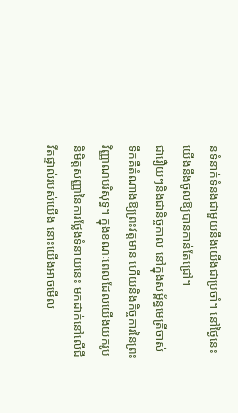នទំនាក់ទំនងជាមួយនឹងយើងជាប្រចាំ។ នៅថ្ងៃនេះ យើងនឹងចូលឱ្យបានកាន់តែជ្រៅ។
ជារឿយៗនិងជានិច្ចកាល នៅក្នុងសម្ព័ន្ធមេត្រីចាស់ ទឹកគឺតំណាងឱ្យព្រះវត្តមាន ហើយនិងកិច្ចការនៃព្រះវិញ្ញាណបរិសុទ្ធ។ ក្នុងខណៈពេលដែលយើងយករូបនិមិត្តសញ្ញានៃការថ្លែងទំនាយនេះ មកដាក់នៅលើជីវីតផ្ទាល់របស់យើង នោះយើងអាចមើល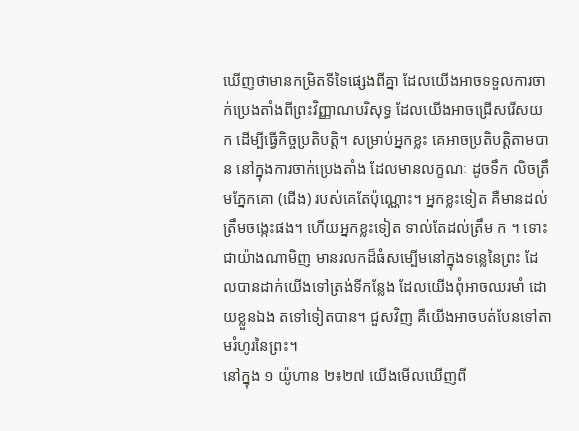ឃើញថាមានកម្រិតទីទៃផ្សេងពីគ្នា ដែលយើងអាចទទួលការចាក់ប្រេងតាំងពីព្រះវិញ្ញាណបរិសុទ្ធ ដែលយើងអាចជ្រើសរើសយក ដើម្បីធ្វើកិច្ចប្រតិបត្តិ។ សម្រាប់អ្នកខ្លះ គេអាចប្រតិបត្តិតាមបាន នៅក្នុងការចាក់ប្រេងតាំង ដែលមានលក្ខណៈ ដូចទឹក លិចត្រឹមភ្នែកគោ (ជើង) របស់គេតែប៉ុណ្ណោះ។ អ្នកខ្លះទៀត គឺមានដល់ត្រឹមចង្កេះផង។ ហើយអ្នកខ្លះទៀត ទាល់តែដល់ត្រឹម ក ។ ទោះជាយ៉ាងណាមិញ មានរលកដ៏ធំសម្បើមនៅក្នុងទន្លេនៃព្រះ ដែលបានដាក់យើងទៅត្រង់ទីកន្លែង ដែលយើងពុំអាចឈរមាំ ដោយខ្លួនឯង តទៅទៀតបាន។ ជួសវិញ គឺយើងអាចបត់បែនទៅតាមរំហូរនៃព្រះ។
នៅក្នុង ១ យ៉ូហាន ២៖២៧ យើងមើលឃើញពី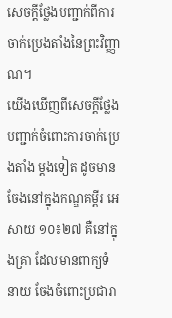សេចក្ដីថ្លែងបញ្ជាក់ពីការចាក់ប្រេងតាំងនៃព្រះវិញ្ញាណ។
យើងឃើញពីសេចក្ដីថ្លែងបញ្ជាក់ចំពោះការចាក់ប្រេងតាំង ម្ដងទៀត ដូចមានចែងនៅក្នុងកណ្ឌគម្ពីរ អេសាយ ១០៖២៧ គឺនៅក្នុងគ្រា ដែលមានពាក្យទំនាយ ចែងចំពោះប្រជារា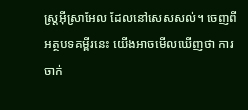ស្រ្តអ៊ីស្រាអែល ដែលនៅសេសសល់។ ចេញពីអត្ថបទគម្ពីរនេះ យើងអាចមើលឃើញថា ការចាក់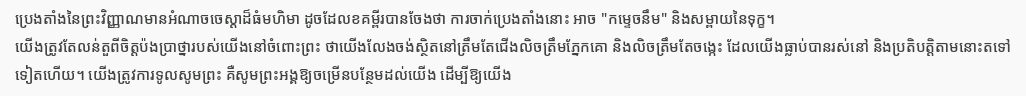ប្រេងតាំងនៃព្រះវិញ្ញាណមានអំណាចចេស្ដាដ៏ធំមហិមា ដូចដែលខគម្ពីរបានចែងថា ការចាក់ប្រេងតាំងនោះ អាច "កម្ទេចនឹម" និងសម្ពាយនៃទុក្ខ។
យើងត្រូវតែលន់តួពីចិត្តប៉ងប្រាថ្នារបស់យើងនៅចំពោះព្រះ ថាយើងលែងចង់ស្ថិតនៅត្រឹមតែជើងលិចត្រឹមភ្នែកគោ និងលិចត្រឹមតែចង្កេះ ដែលយើងធ្លាប់បានរស់នៅ និងប្រតិបត្តិតាមនោះតទៅទៀតហើយ។ យើងត្រូវការទូលសូមព្រះ គឺសូមព្រះអង្គឱ្យចម្រើនបន្ថែមដល់យើង ដើម្បីឱ្យយើង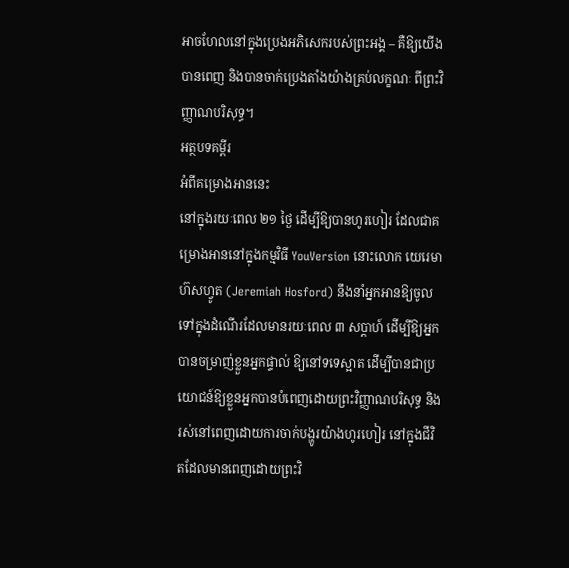អាចហែលនៅក្នុងប្រេងអភិសេករបស់ព្រះអង្គ – គឺឱ្យយើងបានពេញ និងបានចាក់ប្រេងតាំងយ៉ាងគ្រប់លក្ខណៈ ពីព្រះវិញ្ញាណបរិសុទ្ធ។
អត្ថបទគម្ពីរ
អំពីគម្រោងអាននេះ
នៅក្នុងរយៈពេល ២១ ថ្ងៃ ដើម្បីឱ្យបានហូរហៀរ ដែលជាគម្រោងអាននៅក្នុងកម្មវិធី YouVersion នោះលោក យេរេមា ហ៊សហ្វូត (Jeremiah Hosford) នឹងនាំអ្នកអានឱ្យចូលទៅក្នុងដំណើរដែលមានរយៈពេល ៣ សប្ដាហ៍ ដើម្បីឱ្យអ្នកបានចម្រាញ់ខ្លួនអ្នកផ្ទាល់ ឱ្យនៅទទេស្អាត ដើម្បីបានជាប្រយោជន៍ឱ្យខ្លួនអ្នកបានបំពេញដោយព្រះវិញ្ញាណបរិសុទ្ធ និងរស់នៅពេញដោយការចាក់បង្ហូរយ៉ាងហូរហៀរ នៅក្នុងជីវិតដែលមានពេញដោយព្រះវិ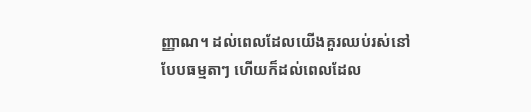ញ្ញាណ។ ដល់ពេលដែលយើងគួរឈប់រស់នៅបែបធម្មតាៗ ហើយក៏ដល់ពេលដែល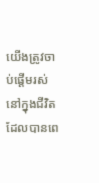យើងត្រូវចាប់ផ្ដើមរស់នៅក្នុងជីវិត ដែលបានពេ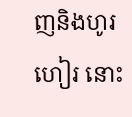ញនិងហូរហៀរ នោះ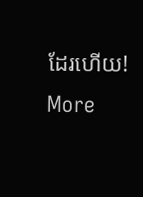ដែរហើយ!
More